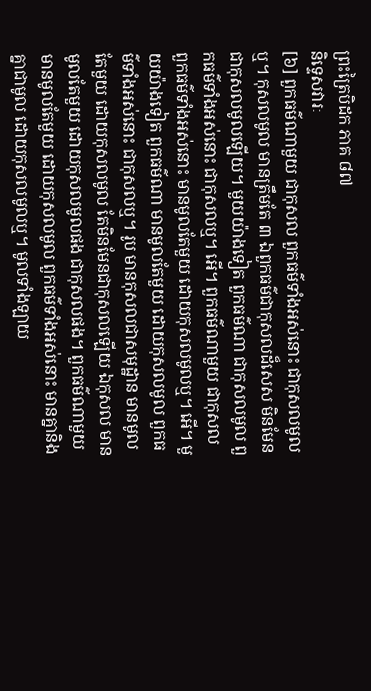ព្រះត្រៃបិដក ភាគ ៨៧
និទ្ទេសវារៈ
[៦] ពួកធម៌ណាមួយ ជាកុសល ពួកធម៌ទាំងអស់នោះ ជាកុសលមូលឬ។ កុសលមូល មានត្រឹមតែ ៣ ឯពួកធម៌ជាកុសលដ៏សេស មិនមែនជាកុសលមូលឡើយ។ មួយយ៉ាងទៀត ពួកធម៌ណា ជាកុសលមូល ពួកធម៌ទាំងអស់នោះ ជាកុសលឬ។ អើ។ ពួកធម៌ណាមួយ ជាកុសល ពួកធម៌ទាំងអស់នោះ មានមូលតែមួយ ដោយកុសលមូលឬ។ អើ។ មួយយ៉ាងទៀត ពួកធម៌ណា មានមូលតែមួយ ដោយកុសលមូល ពួកធម៌ទាំងអស់នោះ ជាកុសលឬ។ រូប មានកុសលជាសមុដ្ឋាន មានមូលតែមួយ ដោយកុសលមូល តែមិនមែនជាកុសលឡើយ ឯកុសល មានមូលតែមួយ ដោយកុសលមូលផង ជាកុសលផង។ ពួកធម៌ណាមួយ មានមូលតែមួយ ដោយកុសលមូល ពួកធម៌ទាំងអស់នោះ មានគ្នានិងគ្នាជាមូល ដោយកុសលមូលឬ។ មូលទាំងឡាយ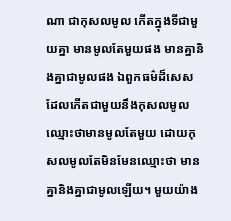ណា ជាកុសលមូល កើតក្នុងទីជាមួយគ្នា មានមូលតែមួយផង មានគ្នានិងគ្នាជាមូលផង ឯពួកធម៌ដ៏សេស ដែលកើតជាមួយនឹងកុសលមូល ឈ្មោះថាមានមូលតែមួយ ដោយកុសលមូលតែមិនមែនឈ្មោះថា មានគ្នានិងគ្នាជាមូលឡើយ។ មួយយ៉ាង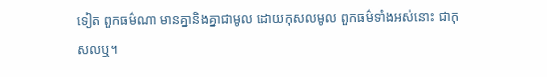ទៀត ពួកធម៌ណា មានគ្នានិងគ្នាជាមូល ដោយកុសលមូល ពួកធម៌ទាំងអស់នោះ ជាកុសលឬ។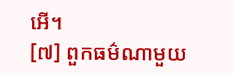អើ។
[៧] ពួកធម៌ណាមួយ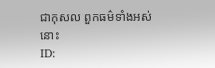ជាកុសល ពួកធម៌ទាំងអស់នោះ
ID: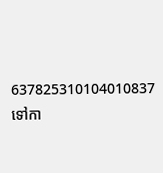637825310104010837
ទៅកា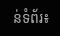ន់ទំព័រ៖